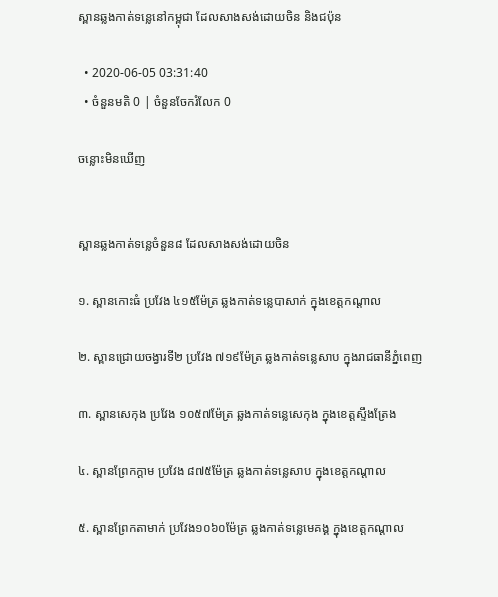ស្ពានឆ្លងកាត់ទន្លេនៅកម្ពុជា ដែលសាងសង់ដោយចិន និងជប៉ុន

  • 2020-06-05 03:31:40
  • ចំនួនមតិ 0 | ចំនួនចែករំលែក 0

ចន្លោះមិនឃើញ


ស្ពានឆ្លងកាត់ទន្លេចំនួន៨ ដែលសាងសង់ដោយចិន

១. ស្ពានកោះធំ ប្រវែង ៤១៥ម៉ែត្រ ឆ្លងកាត់ទន្លេបាសាក់ ក្នុងខេត្តកណ្តាល

២. ស្ពានជ្រោយចង្វារទី២ ប្រវែង ៧១៩ម៉ែត្រ ឆ្លងកាត់ទន្លេសាប ក្នុងរាជធានីភ្នំពេញ

៣. ស្ពានសេកុង ប្រវែង ១០៥៧ម៉ែត្រ ឆ្លងកាត់ទន្លេសេកុង ក្នុងខេត្តស្ទឹងត្រែង

៤. ស្ពានព្រែកក្តាម ប្រវែង ៨៧៥ម៉ែត្រ ឆ្លងកាត់ទន្លេសាប ក្នុងខេត្តកណ្តាល

៥. ស្ពានព្រែកតាមាក់ ប្រវែង១០៦០ម៉ែត្រ ឆ្លងកាត់ទន្លេមេគង្គ ក្នុងខេត្តកណ្តាល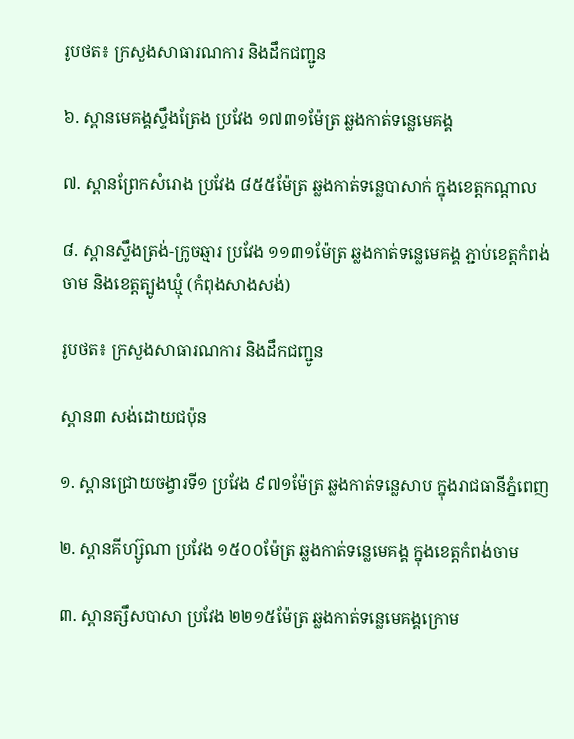រូបថត៖ ក្រសួងសាធារណការ និងដឹកជញ្ជូន

៦. ស្ពានមេគង្គស្ទឹងត្រែង ប្រវែង ១៧៣១ម៉ែត្រ ឆ្លងកាត់ទន្លេមេគង្គ

៧. ស្ពានព្រែកសំរោង ប្រវែង ៨៥៥ម៉ែត្រ ឆ្លងកាត់ទន្លេបាសាក់ ក្នុងខេត្តកណ្តាល

៨. ស្ពានស្ទឹងត្រង់-ក្រូចឆ្មារ ប្រវែង ១១៣១ម៉ែត្រ ឆ្លងកាត់ទន្លេមេគង្គ ភ្ជាប់ខេត្តកំពង់ចាម និងខេត្តត្បូងឃ្មុំ (កំពុងសាងសង់)

រូបថត៖ ក្រសួងសាធារណការ និងដឹកជញ្ជូន

ស្ពាន៣ សង់ដោយជប៉ុន

១. ស្ពានជ្រោយចង្វារទី១ ប្រវែង ៩៧១ម៉ែត្រ ឆ្លងកាត់ទន្លេសាប ក្នុងរាជធានីភ្នំពេញ

២. ស្ពានគីហ្ស៊ូណា ប្រវែង ១៥០០ម៉ែត្រ ឆ្លងកាត់ទន្លេមេគង្គ ក្នុងខេត្តកំពង់ចាម

៣. ស្ពានត្សឹសបាសា ប្រវែង ២២១៥ម៉ែត្រ ឆ្លងកាត់ទន្លេមេគង្គក្រោម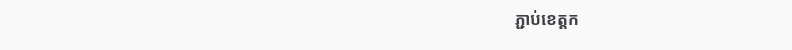ភ្ជាប់ខេត្តក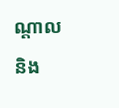ណ្តាល និង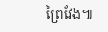ព្រៃវែង៕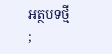អត្ថបទថ្មី
;